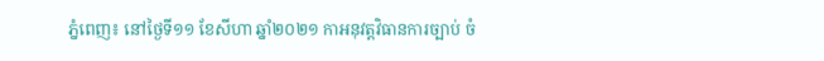ភ្នំពេញ៖ នៅថ្ងៃទី១១ ខែសីហា ឆ្នាំ២០២១ កាអនុវត្តវិធានការច្បាប់ ចំ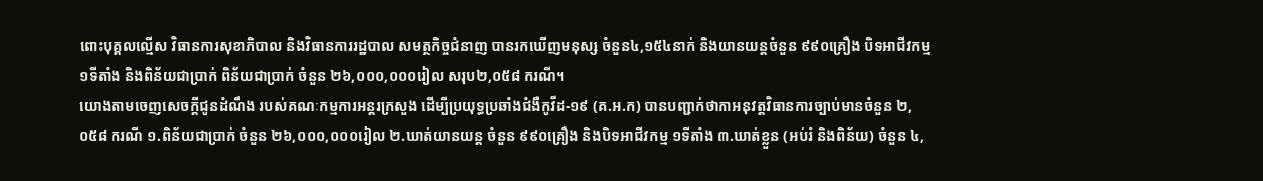ពោះបុគ្គលល្មើស វិធានការសុខាភិបាល និងវិធានការរដ្ឋបាល សមត្ថកិច្ចជំនាញ បានរកឃើញមនុស្ស ចំនួន៤,១៥៤នាក់ និងយានយន្តចំនួន ៩៩០គ្រឿង បិទអាជីវកម្ម ១ទីតាំង និងពិន័យជាប្រាក់ ពិន័យជាប្រាក់ ចំនួន ២៦,០០០,០០០រៀល សរុប២,០៥៨ ករណី។
យោងតាមចេញសេចក្តីជូនដំណឹង របស់គណៈកម្មការអន្តរក្រសួង ដើម្បីប្រយុទ្ធប្រឆាំងជំងឺកូវីដ-១៩ (គ.អ.ក) បានបញ្ជាក់ថាកាអនុវត្តវិធានការច្បាប់មានចំនួន ២,០៥៨ ករណី ១.ពិន័យជាប្រាក់ ចំនួន ២៦,០០០,០០០រៀល ២.ឃាត់យានយន្ត ចំនួន ៩៩០គ្រឿង និងបិទអាជីវកម្ម ១ទីតាំង ៣.ឃាត់ខ្លួន (អប់រំ និងពិន័យ) ចំនួន ៤,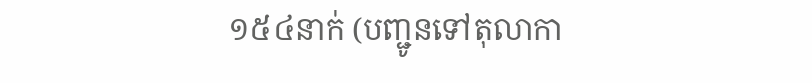១៥៤នាក់ (បញ្ជូនទៅតុលាកា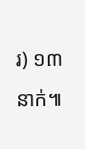រ) ១៣នាក់៕